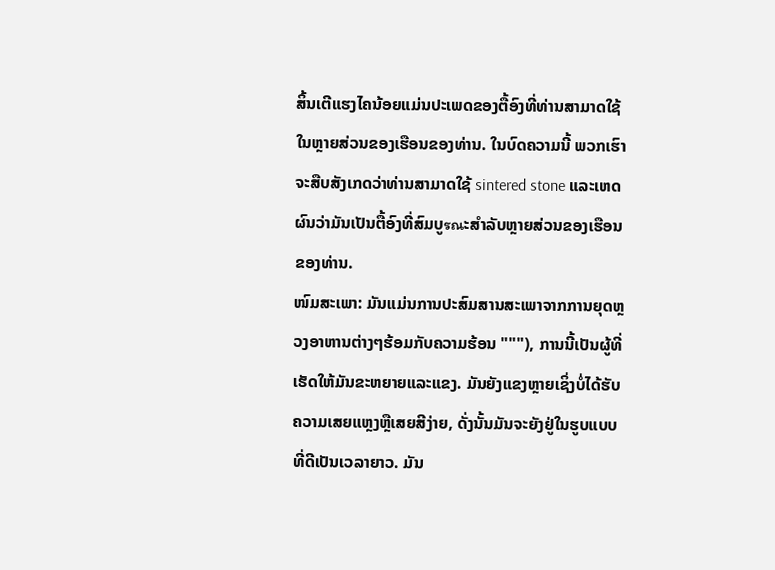ສິ້ນເຕີແຮງໄຄນ້ອຍແມ່ນປະເພດຂອງຕື້ອົງທີ່ທ່ານສາມາດໃຊ້ໃນຫຼາຍສ່ວນຂອງເຮືອນຂອງທ່ານ. ໃນບົດຄວາມນີ້ ພວກເຮົາຈະສືບສັງເກດວ່າທ່ານສາມາດໃຊ້ sintered stone ແລະເຫດຜົນວ່າມັນເປັນຕື້ອົງທີ່ສົມບູรณະສຳລັບຫຼາຍສ່ວນຂອງເຮືອນຂອງທ່ານ.
ໜົມສະເພາ: ມັນແມ່ນການປະສົມສານສະເພາຈາກການຍຸດຫຼວງອາຫານຕ່າງໆຮ້ອມກັບຄວາມຮ້ອນ """), ການນີ້ເປັນຜູ້ທີ່ເຮັດໃຫ້ມັນຂະຫຍາຍແລະແຂງ. ມັນຍັງແຂງຫຼາຍເຊິ່ງບໍ່ໄດ້ຮັບຄວາມເສຍແຫຼງຫຼືເສຍສີງ່າຍ, ດັ່ງນັ້ນມັນຈະຍັງຢູ່ໃນຮູບແບບທີ່ດີເປັນເວລາຍາວ. ມັນ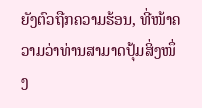ຍັງຕົວຖືກຄວາມຮ້ອນ, ທີ່ໜ້າຄວາມວ່າທ່ານສາມາດປຸ້ມສິ່ງໜຶ່ງ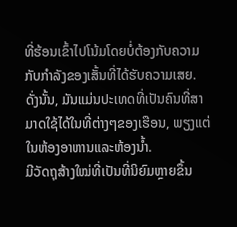ທີ່ຮ້ອນເຂົ້າໄປໂນ້ມໂດຍບໍ່ຕ້ອງກັບຄວາມກັບກຳລັງຂອງເສັ້ນທີ່ໄດ້ຮັບຄວາມເສຍ. ດັ່ງນັ້ນ, ມັນແມ່ນປະເທດທີ່ເປັນຄົນທີ່ສາມາດໃຊ້ໄດ້ໃນທີ່ຕ່າງໆຂອງເຮືອນ, ພຽງແຕ່ໃນຫ້ອງອາຫານແລະຫ້ອງນໍ້າ.
ມີວັດຖຸສ້າງໃໝ່ທີ່ເປັນທີ່ນິຍົມຫຼາຍຂຶ້ນ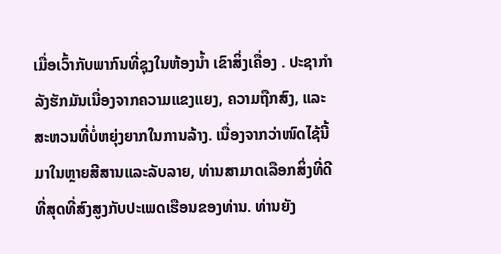ເມື່ອເວົ້າກັບພາກົນທີ່ຊຸງໃນຫ້ອງນ້ຳ ເຂົາສິ່ງເຄື່ອງ . ປະຊາກຳລັງຮັກມັນເນື່ອງຈາກຄວາມແຂງແຍງ, ຄວາມຖືກສົງ, ແລະສະຫວນທີ່ບໍ່ຫຍຸ່ງຍາກໃນການລ້າງ. ເນື່ອງຈາກວ່າໜົດໄຊ້ນີ້ມາໃນຫຼາຍສີສານແລະລັບລາຍ, ທ່ານສາມາດເລືອກສິ່ງທີ່ດີທີ່ສຸດທີ່ສົງສູງກັບປະເພດເຮືອນຂອງທ່ານ. ທ່ານຍັງ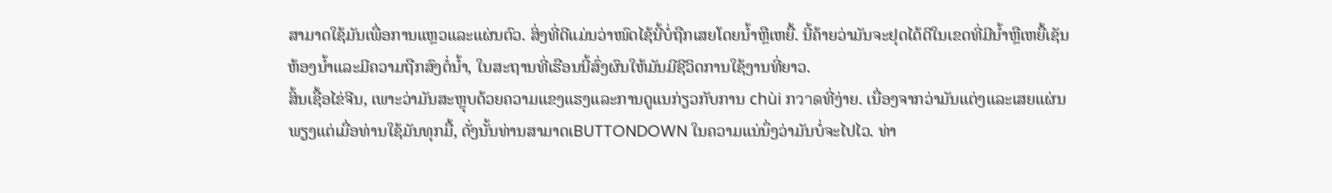ສາມາດໃຊ້ມັນເພື່ອການແຫຼວແລະແຜ່ນຕົວ. ສິ່ງທີ່ດີແມ່ນວ່າໜົດໄຊ້ນີ້ບໍ່ຖືກເສຍໂດຍນ້ຳຫຼືເຫຍື້. ນີ້ຄ້າຍວ່າມັນຈະຢຸດໄດ້ດີໃນເຂດທີ່ມີນ້ຳຫຼືເຫຍື້ເຊັນຫ້ອງນ້ຳແລະມີຄວາມຖືກສົງຕໍ່ນ້ຳ, ໃນສະຖານທີ່ເຮືອນນີ້ສົ່ງຜົນໃຫ້ມັນມີຊີວິດການໃຊ້ງານທີ່ຍາວ.
ສິ້ນເຊື້ອໄຂ່ຈີນ, ເພາະວ່າມັນສະຫຼຸບດ້ວຍຄວາມແຂງແຮງແລະການດູແນກ່ຽວກັບການ chùi ກวาดທີ່ງ່າຍ. ເນື່ອງຈາກວ່າມັນແຕ່ງແລະເສຍແຜ່ນພຽງແຕ່ເມື່ອທ່ານໃຊ້ມັນທຸກມື້, ດັ່ງນັ້ນທ່ານສາມາດເBUTTONDOWN ໃນຄວາມແນ່ນຶ່ງວ່າມັນບໍ່ຈະໄປໄວ. ທ່າ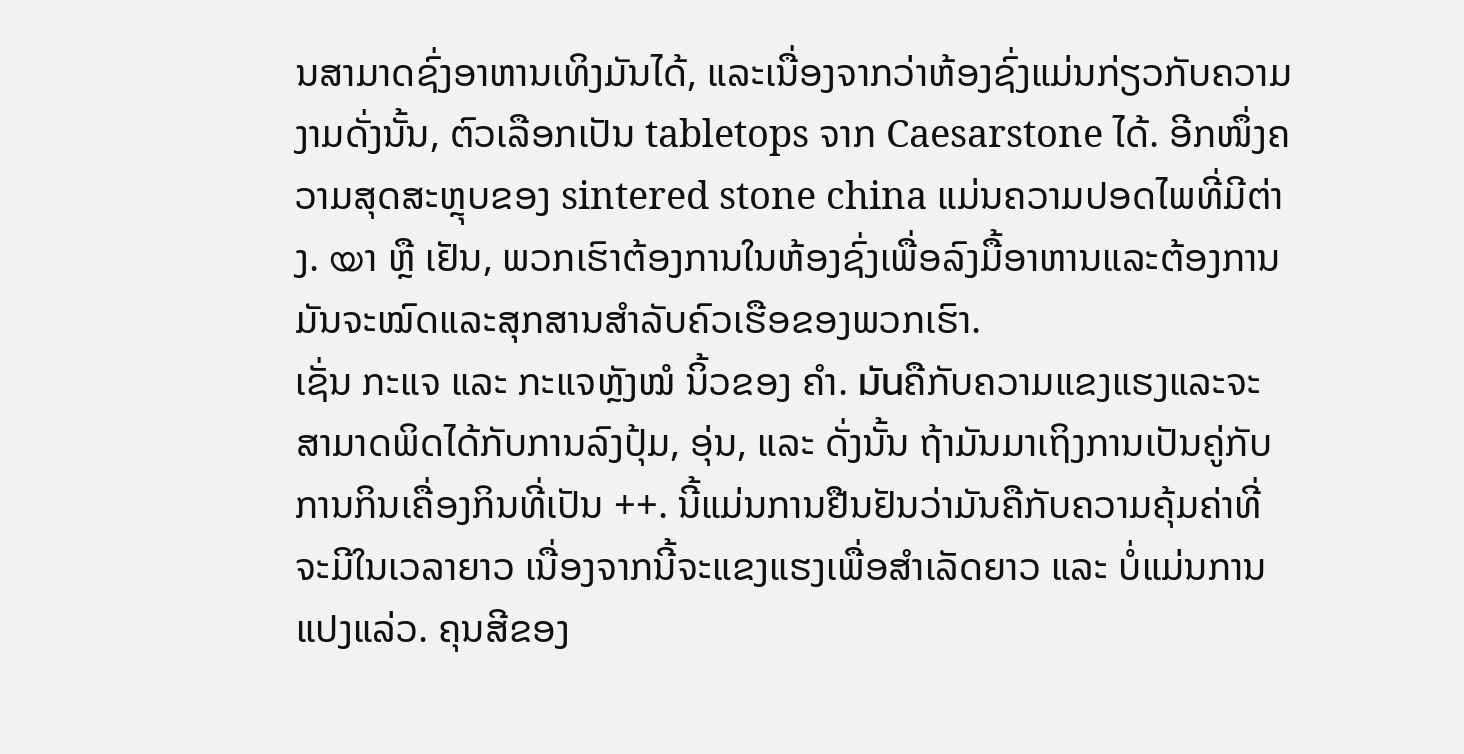ນສາມາດຊົ່ງອາຫານເທິງມັນໄດ້, ແລະເນື່ອງຈາກວ່າຫ້ອງຊົ່ງແມ່ນກ່ຽວກັບຄວາມງາມດັ່ງນັ້ນ, ຕົວເລືອກເປັນ tabletops ຈາກ Caesarstone ໄດ້. ອີກໜຶ່ງຄວາມສຸດສະຫຼຸບຂອງ sintered stone china ແມ່ນຄວາມປອດໄພທີ່ມີຕ່າງ. യາ ຫຼື ເຢັນ, ພວກເຮົາຕ້ອງການໃນຫ້ອງຊົ່ງເພື່ອລົງມື້ອາຫານແລະຕ້ອງການມັນຈະໝົດແລະສຸກສານສຳລັບຄົວເຮືອຂອງພວກເຮົາ.
ເຊັ່ນ ກະແຈ ແລະ ກະແຈຫຼັງໝໍ ນິ້ວຂອງ ຄຳ. มันຄືກັບຄວາມແຂງແຮງແລະຈະສາມາດພິດໄດ້ກັບການລົງປຸ້ມ, ອຸ່ນ, ແລະ ດັ່ງນັ້ນ ຖ້າມັນມາເຖິງການເປັນຄູ່ກັບການກິນເຄື່ອງກິນທີ່ເປັນ ++. ນີ້ແມ່ນການຢືນຢັນວ່າມັນຄືກັບຄວາມຄຸ້ມຄ່າທີ່ຈະມີໃນເວລາຍາວ ເນື່ອງຈາກນີ້ຈະແຂງແຮງເພື່ອສຳເລັດຍາວ ແລະ ບໍ່ແມ່ນການແປງແລ່ວ. ຄຸນສີຂອງ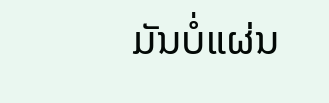ມັນບໍ່ແຜ່ນ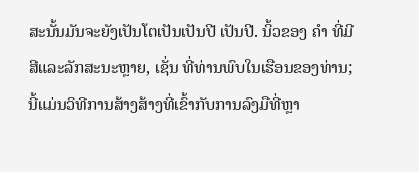ສະນັ້ນມັນຈະຍັງເປັນໂຕເປັນເປັນປີ ເປັນປີ. ນິ້ວຂອງ ຄຳ ທີ່ມີສີແລະລັກສະນະຫຼາຍ, ເຊັ່ນ ທີ່ທ່ານພົບໃນເຮືອນຂອງທ່ານ; ນີ້ແມ່ນວິທີການສ້າງສ້າງທີ່ເຂົ້າກັບການລົງມືທີ່ຫຼາ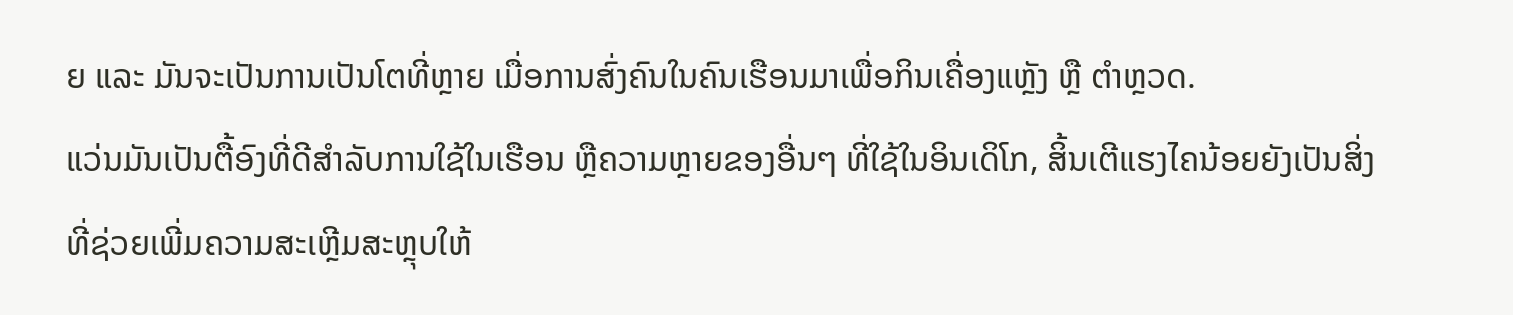ຍ ແລະ ມັນຈະເປັນການເປັນໂຕທີ່ຫຼາຍ ເມື່ອການສົ່ງຄົນໃນຄົນເຮືອນມາເພື່ອກິນເຄື່ອງແຫຼັງ ຫຼື ຕຳຫຼວດ.
ແວ່ນມັນເປັນຕື້ອົງທີ່ດີສຳລັບການໃຊ້ໃນເຮືອນ ຫຼືຄວາມຫຼາຍຂອງອື່ນໆ ທີ່ໃຊ້ໃນອິນເດິໂກ, ສິ້ນເຕີແຮງໄຄນ້ອຍຍັງເປັນສິ່ງທີ່ຊ່ວຍເພີ່ມຄວາມສະເຫຼີມສະຫຼຸບໃຫ້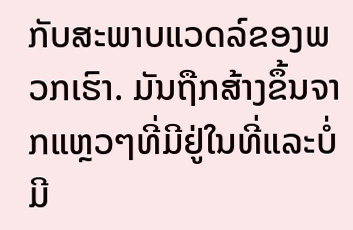ກັບສະພາບແວດລ໌ຂອງພວກເຮົາ. ມັນຖືກສ້າງຂຶ້ນຈາກແຫຼວໆທີ່ມີຢູ່ໃນທີ່ແລະບໍ່ມີ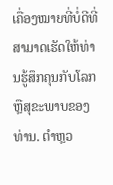ເຄື່ອງໝາຍທີ່ບໍ່ດີທີ່ສາມາດເຮັດໃຫ້ທ່ານຮູ້ສຶກຄຸນກັບໂລກ ຫຼືສຸຂະພາບຂອງທ່ານ. ຕຳຫຼວ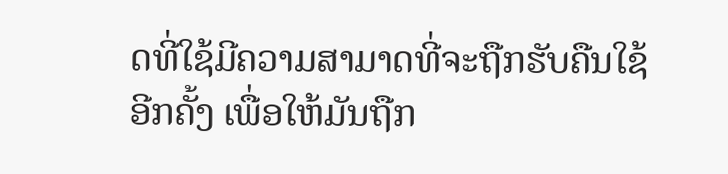ດທີ່ໃຊ້ມີຄວາມສາມາດທີ່ຈະຖືກຮັບຄືນໃຊ້ອີກຄັ້ງ ເພື່ອໃຫ້ມັນຖືກ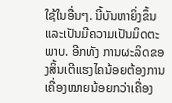ໃຊ້ໃນອື່ນໆ. ນີ້ບັນຫາຍິ່ງຂຶ້ນ ແລະເປັນມີຄວາມເປັນມິດຕະພາບ. ອີກທັງ ການຜະລິດຂອງສິ້ນເຕີແຮງໄຄນ້ອຍຕ້ອງການເຄື່ອງໝາຍນ້ອຍກວ່າເຄື່ອງ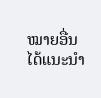ໝາຍອື່ນ ໄດ້ແນະນຳ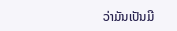ວ່າມັນເປັນມີ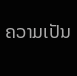ຄວາມເປັນ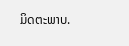ມິດຕະພາບ.